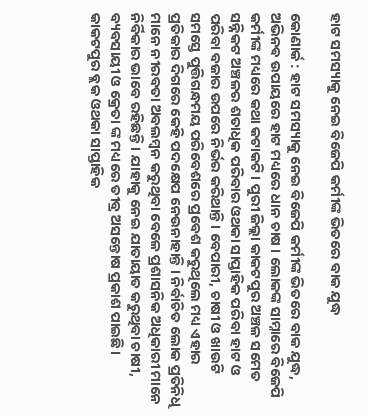ହାଟ ସମସ୍ୟାକୁ ନେଇ ବିଜେପି କର୍ମୀଙ୍କ ଭିତରେ ବାକ ଯୁଦ୍ଧ

କୋଣାର୍କ : ହାଟ ସମସ୍ୟାକୁ ନେଇ ବିଜେପି କର୍ମୀଙ୍କ ଭିତରେ ବାକ ଯୁଦ୍ଧ, ଅଭିନଵ ଉପାୟରେ ହାଟ ମଧ୍ୟରେ ଧାନ ଚାଷ । ଲୋକଙ୍କ ସାମ୍ନାରେ ବିଜେପି କର୍ମୀଙ୍କ ମଧ୍ୟରେ କଥା କଟାକଟି। ପୁରୀ ଜିଲ୍ଲା କାକଟପୁର ଅଞ୍ଚଳ ସମେତ ସନ୍ନିକଟ ଅଞ୍ଚଳର ଶତାଧିକ ପରିବାର ଓଥକା ସାପ୍ତାହିକ ପରିବା ହାଟ ଓ ପରିବା ବଜାର ଉପରେ ନିର୍ଭର କରିଥାନ୍ତି। ବେପାରୀ, ଚାଷୀ ଓ ଖାଉଟି ସମସ୍ତେ ପୁତ୍ତିଗନ୍ଧମୟ ପରିବେଶରେ ପ୍ରବେଶ କରୁଥିଲେ ମଧ୍ୟ ଏହାର ପ୍ରତିକାର ଦିଗରେ କେହି ପଦକ୍ଷେପ ନେଉନାହାନ୍ତି । ନିର୍ବାଚିତ ଲୋକ ପ୍ରତିନିଧି ମାନେ ନୀରବତା ଅବଲମ୍ବନ କରୁଥିବା ବେଳେ ପ୍ରଶାସନିକ ଅଧିକାରୀ ମାନେ ନିର୍ବିକାର ଭାବେ ରହିଛନ୍ତି। ଯାହାକୁ ନେଇ ଯାତାୟାତ କରୁଥିବା ଚାଷୀ, ବ୍ୟବସାୟୀ ଓ କ୍ରେତା ଙ୍କ ମଧ୍ୟରେ ତୀବ୍ର ଅସନ୍ତୋଷ ପ୍ରକାଶ ପାଇଛି। କାକଟପୁର ବ୍ଲକ ଓଥକା ସାପ୍ତାହିକ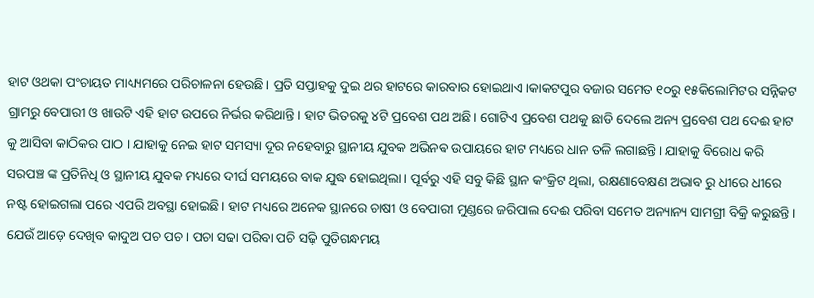ହାଟ ଓଥକା ପଂଚାୟତ ମାଧ୍ୟ୍ୟମରେ ପରିଚାଳନା ହେଉଛି। ପ୍ରତି ସପ୍ତାହକୁ ଦୁଇ ଥର ହାଟରେ କାରବାର ହୋଇଥାଏ।କାକଟପୁର ବଜାର ସମେତ ୧୦ରୁ ୧୫କିଲୋମିଟର ସନ୍ନିକଟ ଗ୍ରାମରୁ ବେପାରୀ ଓ ଖାଉଟି ଏହି ହାଟ ଉପରେ ନିର୍ଭର କରିଥାନ୍ତି। ହାଟ ଭିତରକୁ ୪ଟି ପ୍ରବେଶ ପଥ ଅଛି। ଗୋଟିଏ ପ୍ରବେଶ ପଥକୁ ଛାଡି ଦେଲେ ଅନ୍ୟ ପ୍ରବେଶ ପଥ ଦେଈ ହାଟ କୁ ଆସିବା କାଠିକର ପାଠ । ଯାହାକୁ ନେଇ ହାଟ ସମସ୍ୟା ଦୂର ନହେବାରୁ ସ୍ଥାନୀୟ ଯୁବକ ଅଭିନଵ ଉପାୟରେ ହାଟ ମଧ୍ୟରେ ଧାନ ତଳି ଲଗାଛନ୍ତି। ଯାହାକୁ ବିରୋଧ କରି ସରପଞ୍ଚ ଙ୍କ ପ୍ରତିନିଧି ଓ ସ୍ଥାନୀୟ ଯୁବକ ମଧ୍ୟରେ ଦୀର୍ଘ ସମୟରେ ବାକ ଯୁଦ୍ଧ ହୋଇଥିଲା। ପୂର୍ବରୁ ଏହି ସବୁ କିଛି ସ୍ଥାନ କଂକ୍ରିଟ ଥିଲା, ରକ୍ଷଣାବେକ୍ଷଣ ଅଭାବ ରୁ ଧୀରେ ଧୀରେ ନଷ୍ଟ ହୋଇଗଲା ପରେ ଏପରି ଅବସ୍ଥା ହୋଇଛି। ହାଟ ମଧ୍ୟରେ ଅନେକ ସ୍ଥାନରେ ଚାଷୀ ଓ ବେପାରୀ ମୁଣ୍ଡରେ ଜରିପାଲ ଦେଈ ପରିବା ସମେତ ଅନ୍ୟାନ୍ୟ ସାମଗ୍ରୀ ବିକ୍ରି କରୁଛନ୍ତି। ଯେଉଁ ଆଡ଼େ ଦେଖିବ କାଦୁଅ ପଚ ପଚ। ପଚା ସଢା ପରିବା ପଚି ସଢ଼ି ପୁତିଗନ୍ଧମୟ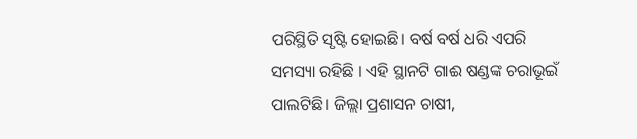ପରିସ୍ଥିତି ସୃଷ୍ଟି ହୋଇଛି। ବର୍ଷ ବର୍ଷ ଧରି ଏପରି ସମସ୍ୟା ରହିଛି । ଏହି ସ୍ଥାନଟି ଗାଈ ଷଣ୍ଡଙ୍କ ଚରାଭୂଇଁ ପାଲଟିଛି। ଜିଲ୍ଲା ପ୍ରଶାସନ ଚାଷୀ,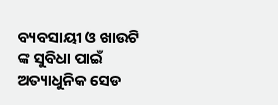ବ୍ୟବସାୟୀ ଓ ଖାଉଟି ଙ୍କ ସୁବିଧା ପାଇଁ ଅତ୍ୟାଧୁନିକ ସେଡ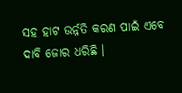ସହ ହାଟ ଉର୍ନ୍ନତି କରଣ ପାଇଁ ଏବେ ଦାବି ଜୋର ଧରିଛି ।